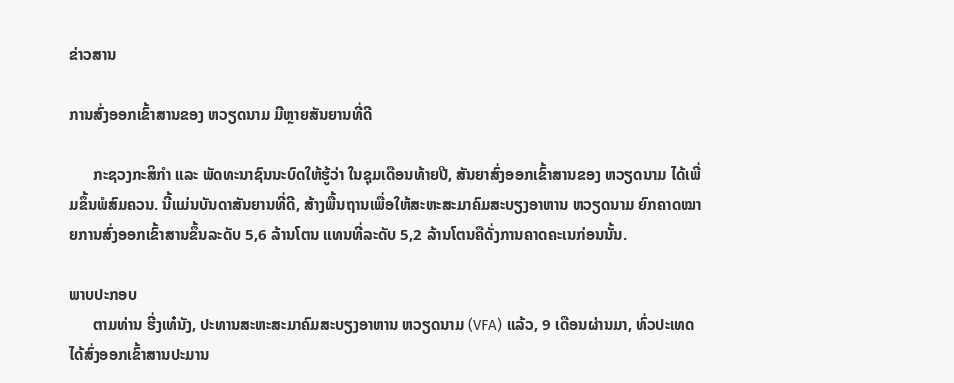ຂ່າວສານ

ການສົ່ງອອກເຂົ້າສານຂອງ ຫວຽດນາມ ມີຫຼາຍສັນຍານທີ່ດີ

      ກະຊວງກະສິກຳ ແລະ ພັດທະນາຊົນນະບົດໃຫ້ຮູ້ວ່າ ໃນຊຸມເດືອນທ້າຍປີ, ສັນຍາສົ່ງອອກເຂົ້າສານຂອງ ຫວຽດນາມ ໄດ້ເພີ່ມຂຶ້ນພໍສົມຄວນ. ນີ້ແມ່ນບັນດາສັນຍານທີ່ດີ, ສ້າງພື້ນຖານເພື່ອໃຫ້ສະຫະສະມາຄົມສະບຽງອາຫານ ຫວຽດນາມ ຍົກຄາດໝາຍການສົ່ງອອກເຂົ້າສານຂຶ້ນລະດັບ 5,6 ລ້ານໂຕນ ແທນທີ່ລະດັບ 5,2 ລ້ານໂຕນຄືດັ່ງການຄາດຄະເນກ່ອນນັ້ນ.

ພາບປະກອບ
      ຕາມທ່ານ ຮີ່ງເທ໋ນັງ, ປະທານສະຫະສະມາຄົມສະບຽງອາຫານ ຫວຽດນາມ (VFA) ແລ້ວ, 9 ເດືອນຜ່ານມາ, ທົ່ວປະເທດໄດ້ສົ່ງອອກເຂົ້າສານປະມານ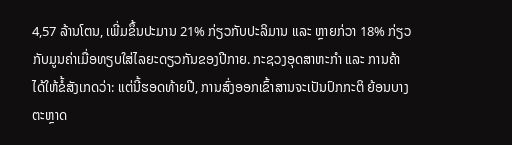4,57 ລ້ານໂຕນ, ເພີ່ມຂຶ້ນປະມານ 21% ກ່ຽວກັບປະລິມານ ແລະ ຫຼາຍກ່ວາ 18% ກ່ຽວກັບມູນຄ່າເມື່ອທຽບໃສ່ໄລຍະດຽວກັນຂອງປີກາຍ. ກະຊວງອຸດສາຫະກຳ ແລະ ການຄ້າ ໄດ້ໃຫ້ຂໍ້ສັງເກດວ່າ: ແຕ່ນີ້ຮອດທ້າຍປີ, ການສົ່ງອອກເຂົ້າສານຈະເປັນປົກກະຕິ ຍ້ອນບາງຕະຫຼາດ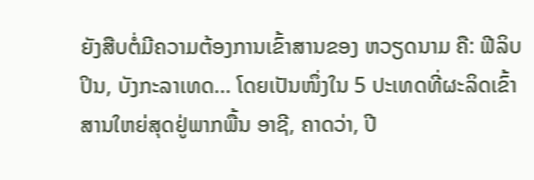ຍັງສືບຕໍ່ມີຄວາມຕ້ອງການເຂົ້າສານຂອງ ຫວຽດນາມ ຄື: ຟີລິບປິນ, ບັງກະລາເທດ… ໂດຍເປັນໜຶ່ງໃນ 5 ປະເທດທີ່ຜະລິດເຂົ້າສານໃຫຍ່ສຸດຢູ່ພາກພື້ນ ອາຊີ, ຄາດວ່າ, ປີ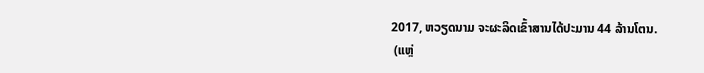2017, ຫວຽດນາມ ຈະຜະລິດເຂົ້າສານໄດ້ປະມານ 44 ລ້ານໂຕນ.
 (ແຫຼ່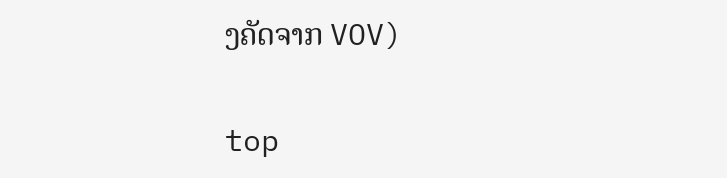ງຄັດຈາກ VOV)

top